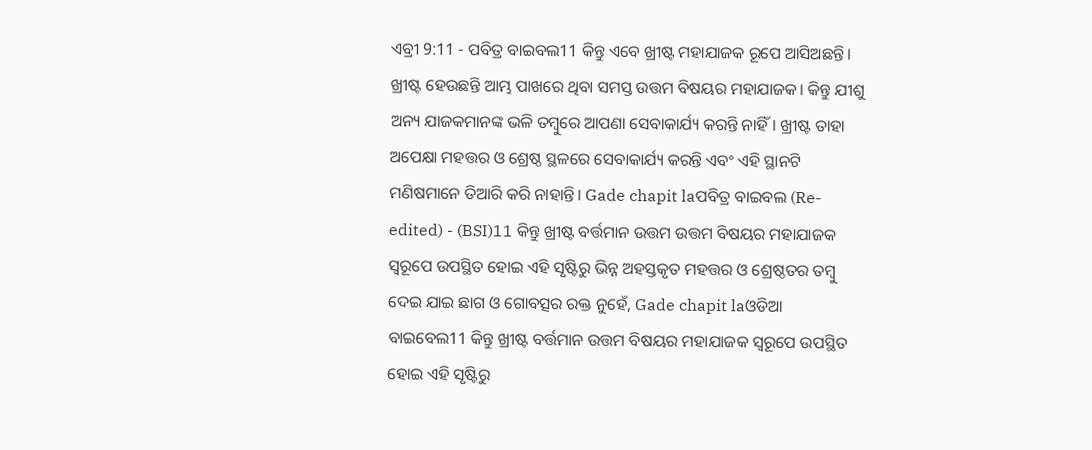ଏବ୍ରୀ 9:11 - ପବିତ୍ର ବାଇବଲ11 କିନ୍ତୁ ଏବେ ଖ୍ରୀଷ୍ଟ ମହାଯାଜକ ରୂପେ ଆସିଅଛନ୍ତି। ଖ୍ରୀଷ୍ଟ ହେଉଛନ୍ତି ଆମ୍ଭ ପାଖରେ ଥିବା ସମସ୍ତ ଉତ୍ତମ ବିଷୟର ମହାଯାଜକ। କିନ୍ତୁ ଯୀଶୁ ଅନ୍ୟ ଯାଜକମାନଙ୍କ ଭଳି ତମ୍ବୁରେ ଆପଣା ସେବାକାର୍ଯ୍ୟ କରନ୍ତି ନାହିଁ। ଖ୍ରୀଷ୍ଟ ତାହା ଅପେକ୍ଷା ମହତ୍ତର ଓ ଶ୍ରେଷ୍ଠ ସ୍ଥଳରେ ସେବାକାର୍ଯ୍ୟ କରନ୍ତି ଏବଂ ଏହି ସ୍ଥାନଟି ମଣିଷମାନେ ତିଆରି କରି ନାହାନ୍ତି। Gade chapit laପବିତ୍ର ବାଇବଲ (Re-edited) - (BSI)11 କିନ୍ତୁ ଖ୍ରୀଷ୍ଟ ବର୍ତ୍ତମାନ ଉତ୍ତମ ଉତ୍ତମ ବିଷୟର ମହାଯାଜକ ସ୍ଵରୂପେ ଉପସ୍ଥିତ ହୋଇ ଏହି ସୃଷ୍ଟିରୁ ଭିନ୍ନ ଅହସ୍ତକୃତ ମହତ୍ତର ଓ ଶ୍ରେଷ୍ଠତର ତମ୍ଵୁ ଦେଇ ଯାଇ ଛାଗ ଓ ଗୋବତ୍ସର ରକ୍ତ ନୁହେଁ, Gade chapit laଓଡିଆ ବାଇବେଲ11 କିନ୍ତୁ ଖ୍ରୀଷ୍ଟ ବର୍ତ୍ତମାନ ଉତ୍ତମ ବିଷୟର ମହାଯାଜକ ସ୍ୱରୂପେ ଉପସ୍ଥିତ ହୋଇ ଏହି ସୃଷ୍ଟିରୁ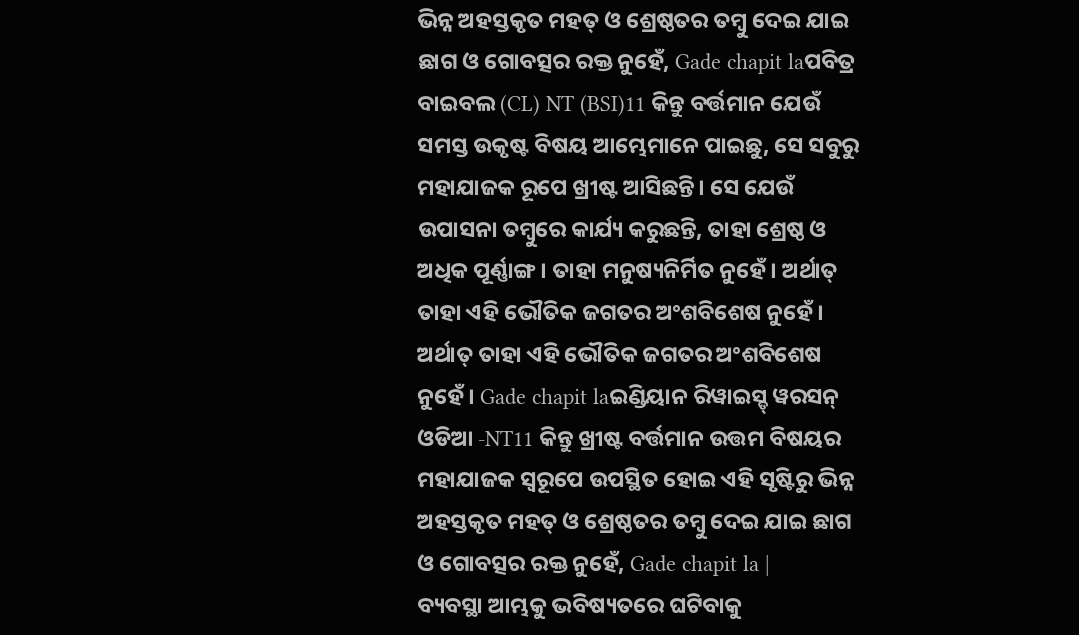ଭିନ୍ନ ଅହସ୍ତକୃତ ମହତ୍ ଓ ଶ୍ରେଷ୍ଠତର ତମ୍ବୁ ଦେଇ ଯାଇ ଛାଗ ଓ ଗୋବତ୍ସର ରକ୍ତ ନୁହେଁ, Gade chapit laପବିତ୍ର ବାଇବଲ (CL) NT (BSI)11 କିନ୍ତୁ ବର୍ତ୍ତମାନ ଯେଉଁ ସମସ୍ତ ଉକୃଷ୍ଟ ବିଷୟ ଆମ୍ଭେମାନେ ପାଇଛୁ, ସେ ସବୁରୁ ମହାଯାଜକ ରୂପେ ଖ୍ରୀଷ୍ଟ ଆସିଛନ୍ତି। ସେ ଯେଉଁ ଉପାସନା ତମ୍ୱୁରେ କାର୍ଯ୍ୟ କରୁଛନ୍ତି, ତାହା ଶ୍ରେଷ୍ଠ ଓ ଅଧିକ ପୂର୍ଣ୍ଣାଙ୍ଗ। ତାହା ମନୁଷ୍ୟନିର୍ମିତ ନୁହେଁ। ଅର୍ଥାତ୍ ତାହା ଏହି ଭୌତିକ ଜଗତର ଅଂଶବିଶେଷ ନୁହେଁ। ଅର୍ଥାତ୍ ତାହା ଏହି ଭୌତିକ ଜଗତର ଅଂଶବିଶେଷ ନୁହେଁ। Gade chapit laଇଣ୍ଡିୟାନ ରିୱାଇସ୍ଡ୍ ୱରସନ୍ ଓଡିଆ -NT11 କିନ୍ତୁ ଖ୍ରୀଷ୍ଟ ବର୍ତ୍ତମାନ ଉତ୍ତମ ବିଷୟର ମହାଯାଜକ ସ୍ୱରୂପେ ଉପସ୍ଥିତ ହୋଇ ଏହି ସୃଷ୍ଟିରୁ ଭିନ୍ନ ଅହସ୍ତକୃତ ମହତ୍ ଓ ଶ୍ରେଷ୍ଠତର ତମ୍ବୁ ଦେଇ ଯାଇ ଛାଗ ଓ ଗୋବତ୍ସର ରକ୍ତ ନୁହେଁ, Gade chapit la |
ବ୍ୟବସ୍ଥା ଆମ୍ଭକୁ ଭବିଷ୍ୟତରେ ଘଟିବାକୁ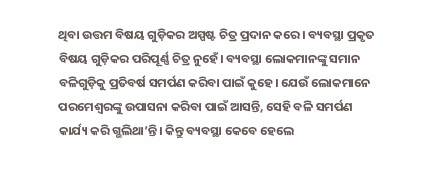ଥିବା ଉତ୍ତମ ବିଷୟ ଗୁଡ଼ିକର ଅସ୍ପଷ୍ଟ ଚିତ୍ର ପ୍ରଦାନ କରେ। ବ୍ୟବସ୍ଥା ପ୍ରକୃତ ବିଷୟ ଗୁଡ଼ିକର ପରିପୂର୍ଣ୍ଣ ଚିତ୍ର ନୁହେଁ। ବ୍ୟବସ୍ଥା ଲୋକମାନଙ୍କୁ ସମାନ ବଳିଗୁଡ଼ିକୁ ପ୍ରତିବର୍ଷ ସମର୍ପଣ କରିବା ପାଇଁ କୁହେ। ଯେଉଁ ଲୋକମାନେ ପରମେଶ୍ୱରଙ୍କୁ ଉପାସନା କରିବା ପାଇଁ ଆସନ୍ତି, ସେହି ବଳି ସମର୍ପଣ କାର୍ଯ୍ୟ କରି ଗ୍ଭଲିଥା’ନ୍ତି। କିନ୍ତୁ ବ୍ୟବସ୍ଥା କେବେ ହେଲେ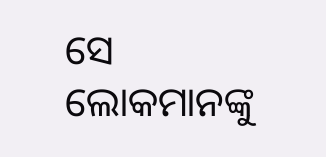ସେ ଲୋକମାନଙ୍କୁ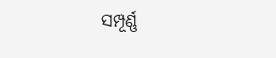ସମ୍ପୂର୍ଣ୍ଣ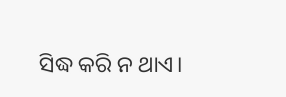ସିଦ୍ଧ କରି ନ ଥାଏ।